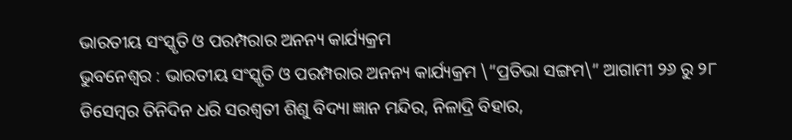ଭାରତୀୟ ସଂସ୍କୃତି ଓ ପରମ୍ପରାର ଅନନ୍ୟ କାର୍ଯ୍ୟକ୍ରମ
ଭୁବନେଶ୍ୱର : ଭାରତୀୟ ସଂସ୍କୃତି ଓ ପରମ୍ପରାର ଅନନ୍ୟ କାର୍ଯ୍ୟକ୍ରମ \”ପ୍ରତିଭା ସଙ୍ଗମ\” ଆଗାମୀ ୨୬ ରୁ ୨୮ ଡିସେମ୍ବର ତିନିଦିନ ଧରି ସରଶ୍ୱତୀ ଶିଶୁ ବିଦ୍ୟା ଜ୍ଞାନ ମନ୍ଦିର, ନିଳାଦ୍ରି ବିହାର,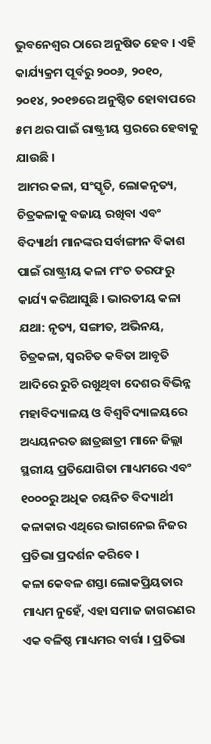ଭୁବନେଶ୍ୱର ଠାରେ ଅନୁଷିତ ହେବ । ଏହି କାର୍ଯ୍ୟକ୍ରମ ପୂର୍ବରୁ ୨୦୦୬, ୨୦୧୦, ୨୦୧୪, ୨୦୧୭ରେ ଅନୁଷ୍ଠିତ ହୋବାପରେ ୫ମ ଥର ପାଇଁ ରାଷ୍ଟ୍ରୀୟ ସ୍ତରରେ ହେବାକୁ ଯାଉଛି ।
ଆମର କଳା, ସଂସ୍କୃତି, ଲୋକନୃତ୍ୟ, ଚିତ୍ରକଳାକୁ ବଜାୟ ରଖିବା ଏବଂ ବିଦ୍ୟାର୍ଥୀ ମାନଙ୍କର ସର୍ବାଙ୍ଗୀନ ବିକାଶ ପାଇଁ ରାଷ୍ଟ୍ରୀୟ କଳା ମଂଚ ତରଫରୁ କାର୍ଯ୍ୟ କରିଆସୁଛି । ଭାରତୀୟ କଳା ଯଥା: ନୃତ୍ୟ, ସଙ୍ଗୀତ, ଅଭିନୟ, ଚିତ୍ରକଳା, ସ୍ୱରଚିତ କବିତା ଆବୃତି ଆଦିରେ ରୁଚି ରଖୁଥିବା ଦେଶର ବିଭିନ୍ନ ମହାବିଦ୍ୟାଳୟ ଓ ବିଶ୍ୱବିଦ୍ୟାଳୟରେ ଅଧ୍ୟୟନରତ ଛାତ୍ରଛାତ୍ରୀ ମାନେ ଜିଲ୍ଲା ସ୍ଥରୀୟ ପ୍ରତିଯୋଗିତା ମାଧ୍ୟମରେ ଏବଂ ୧୦୦୦ରୁ ଅଧିକ ଚୟନିତ ବିଦ୍ୟାର୍ଥୀ କଳାକାର ଏଥିରେ ଭାଗନେଇ ନିଜର ପ୍ରତିଭା ପ୍ରଦର୍ଶନ କରିବେ ।
କଳା କେବଳ ଶସ୍ତା ଲୋକପ୍ରିୟତାର ମାଧ୍ୟମ ନୁହେଁ, ଏହା ସମାଜ ଜାଗରଣର ଏକ ବଳିଷ୍ଠ ମାଧ୍ୟମର ବାର୍ତ୍ତା । ପ୍ରତିଭା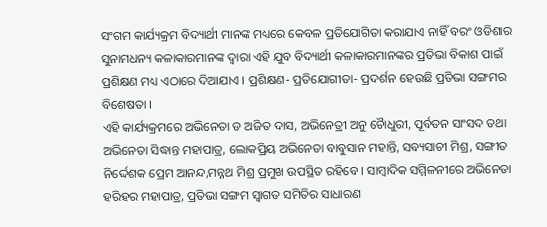ସଂଗମ କାର୍ଯ୍ୟକ୍ରମ ବିଦ୍ୟାର୍ଥୀ ମାନଙ୍କ ମଧ୍ୟରେ କେବଳ ପ୍ରତିଯୋଗିତା କରାଯାଏ ନାହିଁ ବରଂ ଓଡିଶାର ସୁନାମଧନ୍ୟ କଳାକାରମାନଙ୍କ ଦ୍ୱାରା ଏହି ଯୁବ ବିଦ୍ୟାର୍ଥୀ କଳାକାରମାନଙ୍କର ପ୍ରତିଭା ବିକାଶ ପାଇଁ ପ୍ରଶିକ୍ଷଣ ମଧ୍ୟ ଏଠାରେ ଦିଆଯାଏ । ପ୍ରଶିକ୍ଷଣ- ପ୍ରତିଯୋଗୀତା- ପ୍ରଦର୍ଶନ ହେଉଛି ପ୍ରତିଭା ସଙ୍ଗମର ବିଶେଷତା ।
ଏହି କାର୍ଯ୍ୟକ୍ରମରେ ଅଭିନେତା ଡ ଅଜିତ ଦାସ, ଅଭିନେତ୍ରୀ ଅନୁ ଚୈାଧୁରୀ, ପୂର୍ବତନ ସାଂସଦ ତଥା ଅଭିନେତା ସିଦ୍ଧାନ୍ତ ମହାପାତ୍ର, ଲୋକପ୍ରିୟ ଅଭିନେତା ବାବୁସାନ ମହାନ୍ତି, ସବ୍ୟସାଚୀ ମିଶ୍ର, ସଙ୍ଗୀତ ନିର୍ଦ୍ଦେଶକ ପ୍ରେମ ଆନନ୍ଦ,ମନ୍ନଥ ମିଶ୍ର ପ୍ରମୁଖ ଉପସ୍ଥିତ ରହିବେ । ସାମ୍ବାଦିକ ସମ୍ମିଳନୀରେ ଅଭିନେତା ହରିହର ମହାପାତ୍ର, ପ୍ରତିଭା ସଙ୍ଗମ ସ୍ୱାଗତ ସମିତିର ସାଧାରଣ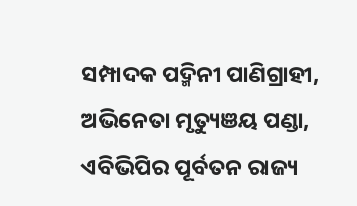ସମ୍ପାଦକ ପଦ୍ମିନୀ ପାଣିଗ୍ରାହୀ, ଅଭିନେତା ମୃତ୍ୟୁଞୟ ପଣ୍ଡା, ଏବିଭିପିର ପୂର୍ବତନ ରାଜ୍ୟ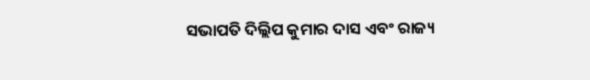ସଭାପତି ଦିଲ୍ଲିପ କୁମାର ଦାସ ଏବଂ ରାଜ୍ୟ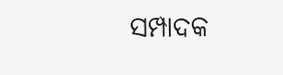ସମ୍ପାଦକ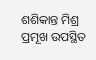ଶଶିକାନ୍ତ ମିଶ୍ର ପ୍ରମୂଖ ଉପସ୍ଥିତ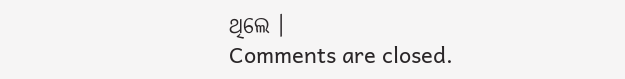ଥିଲେ ।
Comments are closed.